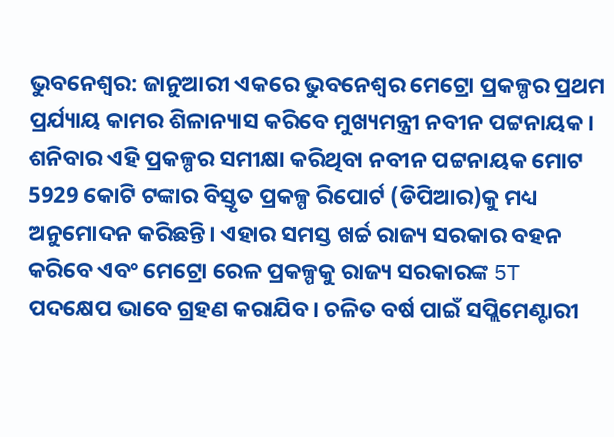ଭୁବନେଶ୍ୱର: ଜାନୁଆରୀ ଏକରେ ଭୁବନେଶ୍ୱର ମେଟ୍ରୋ ପ୍ରକଳ୍ପର ପ୍ରଥମ ପ୍ରର୍ଯ୍ୟାୟ କାମର ଶିଳାନ୍ୟାସ କରିବେ ମୁଖ୍ୟମନ୍ତ୍ରୀ ନବୀନ ପଟ୍ଟନାୟକ।
ଶନିବାର ଏହି ପ୍ରକଳ୍ପର ସମୀକ୍ଷା କରିଥିବା ନବୀନ ପଟ୍ଟନାୟକ ମୋଟ 5929 କୋଟି ଟଙ୍କାର ବିସ୍ତୃତ ପ୍ରକଳ୍ପ ରିପୋର୍ଟ (ଡିପିଆର)କୁ ମଧ୍ୟ ଅନୁମୋଦନ କରିଛନ୍ତି। ଏହାର ସମସ୍ତ ଖର୍ଚ୍ଚ ରାଜ୍ୟ ସରକାର ବହନ କରିବେ ଏବଂ ମେଟ୍ରୋ ରେଳ ପ୍ରକଳ୍ପକୁ ରାଜ୍ୟ ସରକାରଙ୍କ 5T ପଦକ୍ଷେପ ଭାବେ ଗ୍ରହଣ କରାଯିବ। ଚଳିତ ବର୍ଷ ପାଇଁ ସପ୍ଲିମେଣ୍ଟାରୀ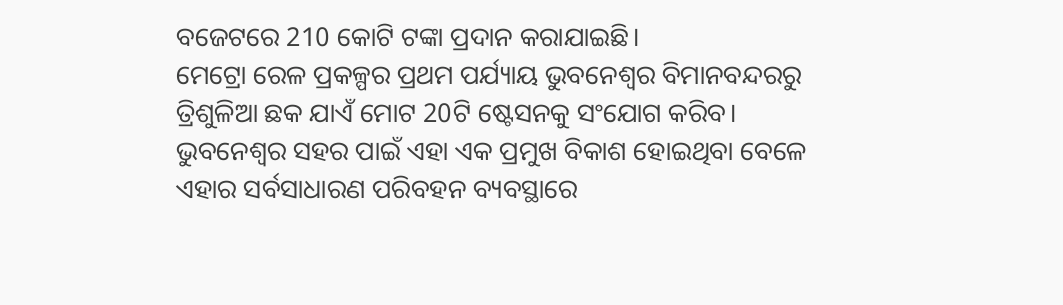ବଜେଟରେ 210 କୋଟି ଟଙ୍କା ପ୍ରଦାନ କରାଯାଇଛି।
ମେଟ୍ରୋ ରେଳ ପ୍ରକଳ୍ପର ପ୍ରଥମ ପର୍ଯ୍ୟାୟ ଭୁବନେଶ୍ୱର ବିମାନବନ୍ଦରରୁ ତ୍ରିଶୁଳିଆ ଛକ ଯାଏଁ ମୋଟ 20ଟି ଷ୍ଟେସନକୁ ସଂଯୋଗ କରିବ।
ଭୁବନେଶ୍ୱର ସହର ପାଇଁ ଏହା ଏକ ପ୍ରମୁଖ ବିକାଶ ହୋଇଥିବା ବେଳେ ଏହାର ସର୍ବସାଧାରଣ ପରିବହନ ବ୍ୟବସ୍ଥାରେ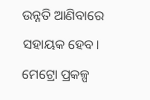ଉନ୍ନତି ଆଣିବାରେ ସହାୟକ ହେବ। ମେଟ୍ରୋ ପ୍ରକଳ୍ପ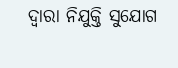ଦ୍ୱାରା ନିଯୁକ୍ତି ସୁଯୋଗ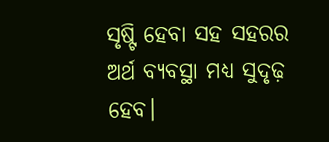ସୃଷ୍ଟି ହେବା ସହ ସହରର ଅର୍ଥ ବ୍ୟବସ୍ଥା ମଧ୍ୟ ସୁଦୃଢ଼ ହେବ।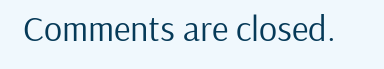Comments are closed.